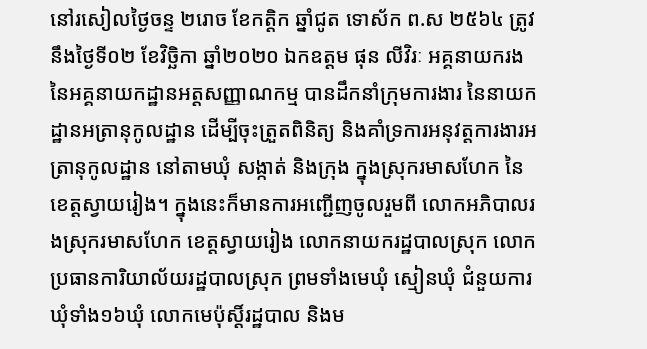នៅរសៀលថ្ងៃចន្ទ ២រោច ខែកត្តិក ឆ្នាំជូត ទោស័ក ព.ស ២៥៦៤ ត្រូវនឹងថ្ងៃទី០២ ខែវិច្ឆិកា ឆ្នាំ២០២០ ឯកឧត្តម ផុន លីវិរៈ អគ្គនាយករង នៃអគ្គនាយកដ្ឋានអត្តសញ្ញាណកម្ម បានដឹកនាំក្រុមការងារ នៃនាយកដ្ឋានអត្រានុកូលដ្ឋាន ដើម្បីចុះត្រួតពិនិត្យ និងគាំទ្រការអនុវត្តការងារអត្រានុកូលដ្ឋាន នៅតាមឃុំ សង្កាត់ និងក្រុង ក្នុងស្រុករមាសហែក នៃខេត្តស្វាយរៀង។ ក្នុងនេះក៏មានការអញ្ជើញចូលរួមពី លោកអភិបាលរងស្រុករមាសហែក ខេត្តស្វាយរៀង លោកនាយករដ្ឋបាលស្រុក លោកប្រធានការិយាល័យរដ្ឋបាលស្រុក ព្រមទាំងមេឃុំ ស្មៀនឃុំ ជំនួយការឃុំទាំង១៦ឃុំ លោកមេប៉ុស្ដិ៍រដ្ឋបាល និងម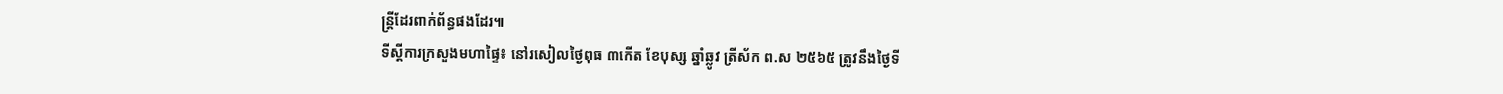ន្រ្តីដែរពាក់ព័ន្ធផងដែរ៕
ទីស្ដីការក្រសួងមហាផ្ទៃ៖ នៅរសៀលថ្ងៃពុធ ៣កើត ខែបុស្ស ឆ្នាំឆ្លូវ ត្រីស័ក ព.ស ២៥៦៥ ត្រូវនឹងថ្ងៃទី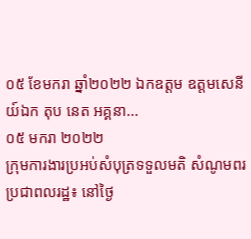០៥ ខែមករា ឆ្នាំ២០២២ ឯកឧត្តម ឧត្តមសេនីយ៍ឯក តុប នេត អគ្គនា...
០៥ មករា ២០២២
ក្រុមការងារប្រអប់សំបុត្រទទួលមតិ សំណូមពរប្រជាពលរដ្ឋ៖ នៅថ្ងៃ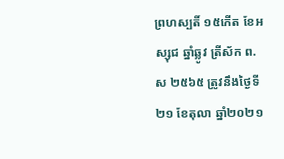ព្រហស្បតិ៍ ១៥កើត ខែអស្សុជ ឆ្នាំឆ្លូវ ត្រីស័ក ព.ស ២៥៦៥ ត្រូវនឹងថ្ងៃទី២១ ខែតុលា ឆ្នាំ២០២១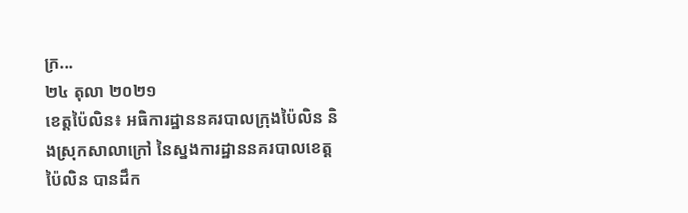ក្រ...
២៤ តុលា ២០២១
ខេត្តប៉ៃលិន៖ អធិការដ្ឋាននគរបាលក្រុងប៉ៃលិន និងស្រុកសាលាក្រៅ នៃស្នងការដ្ឋាននគរបាលខេត្តប៉ៃលិន បានដឹក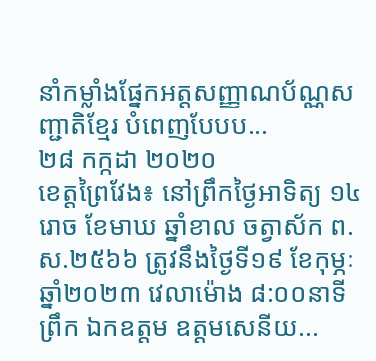នាំកម្លាំងផ្នែកអត្តសញ្ញាណប័ណ្ណសញ្ជាតិខ្មែរ បំពេញបែបប...
២៨ កក្កដា ២០២០
ខេត្តព្រៃវែង៖ នៅព្រឹកថ្ងៃអាទិត្យ ១៤រោច ខែមាឃ ឆ្នាំខាល ចត្វាស័ក ព.ស.២៥៦៦ ត្រូវនឹងថ្ងៃទី១៩ ខែកុម្ភៈ ឆ្នាំ២០២៣ វេលាម៉ោង ៨:០០នាទីព្រឹក ឯកឧត្តម ឧត្តមសេនីយ...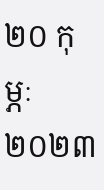២០ កុម្ភៈ ២០២៣